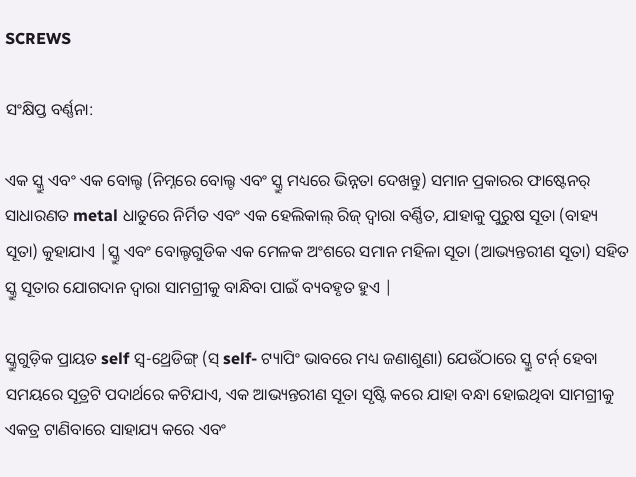SCREWS

ସଂକ୍ଷିପ୍ତ ବର୍ଣ୍ଣନା:

ଏକ ସ୍କ୍ରୁ ଏବଂ ଏକ ବୋଲ୍ଟ (ନିମ୍ନରେ ବୋଲ୍ଟ ଏବଂ ସ୍କ୍ରୁ ମଧ୍ୟରେ ଭିନ୍ନତା ଦେଖନ୍ତୁ) ସମାନ ପ୍ରକାରର ଫାଷ୍ଟେନର୍ ସାଧାରଣତ metal ଧାତୁରେ ନିର୍ମିତ ଏବଂ ଏକ ହେଲିକାଲ୍ ରିଜ୍ ଦ୍ୱାରା ବର୍ଣ୍ଣିତ, ଯାହାକୁ ପୁରୁଷ ସୂତା (ବାହ୍ୟ ସୂତା) କୁହାଯାଏ |ସ୍କ୍ରୁ ଏବଂ ବୋଲ୍ଟଗୁଡିକ ଏକ ମେଳକ ଅଂଶରେ ସମାନ ମହିଳା ସୂତା (ଆଭ୍ୟନ୍ତରୀଣ ସୂତା) ସହିତ ସ୍କ୍ରୁ ସୂତାର ଯୋଗଦାନ ଦ୍ୱାରା ସାମଗ୍ରୀକୁ ବାନ୍ଧିବା ପାଇଁ ବ୍ୟବହୃତ ହୁଏ |

ସ୍କ୍ରୁଗୁଡ଼ିକ ପ୍ରାୟତ self ସ୍ୱ-ଥ୍ରେଡିଙ୍ଗ୍ (ସ୍ self- ଟ୍ୟାପିଂ ଭାବରେ ମଧ୍ୟ ଜଣାଶୁଣା) ଯେଉଁଠାରେ ସ୍କ୍ରୁ ଟର୍ନ୍ ହେବା ସମୟରେ ସୂତ୍ରଟି ପଦାର୍ଥରେ କଟିଯାଏ, ଏକ ଆଭ୍ୟନ୍ତରୀଣ ସୂତା ସୃଷ୍ଟି କରେ ଯାହା ବନ୍ଧା ହୋଇଥିବା ସାମଗ୍ରୀକୁ ଏକତ୍ର ଟାଣିବାରେ ସାହାଯ୍ୟ କରେ ଏବଂ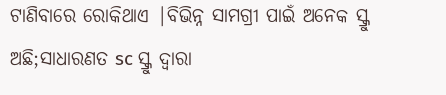ଟାଣିବାରେ ରୋକିଥାଏ |ବିଭିନ୍ନ ସାମଗ୍ରୀ ପାଇଁ ଅନେକ ସ୍କ୍ରୁ ଅଛି;ସାଧାରଣତ sc ସ୍କ୍ରୁ ଦ୍ୱାରା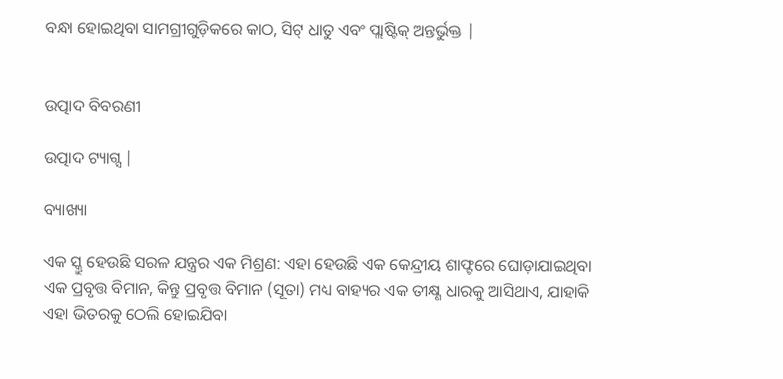ବନ୍ଧା ହୋଇଥିବା ସାମଗ୍ରୀଗୁଡ଼ିକରେ କାଠ, ସିଟ୍ ଧାତୁ ଏବଂ ପ୍ଲାଷ୍ଟିକ୍ ଅନ୍ତର୍ଭୁକ୍ତ |


ଉତ୍ପାଦ ବିବରଣୀ

ଉତ୍ପାଦ ଟ୍ୟାଗ୍ସ |

ବ୍ୟାଖ୍ୟା

ଏକ ସ୍କ୍ରୁ ହେଉଛି ସରଳ ଯନ୍ତ୍ରର ଏକ ମିଶ୍ରଣ: ଏହା ହେଉଛି ଏକ କେନ୍ଦ୍ରୀୟ ଶାଫ୍ଟରେ ଘୋଡ଼ାଯାଇଥିବା ଏକ ପ୍ରବୃତ୍ତ ବିମାନ, କିନ୍ତୁ ପ୍ରବୃତ୍ତ ବିମାନ (ସୂତା) ମଧ୍ୟ ବାହ୍ୟର ଏକ ତୀକ୍ଷ୍ଣ ଧାରକୁ ଆସିଥାଏ, ଯାହାକି ଏହା ଭିତରକୁ ଠେଲି ହୋଇଯିବା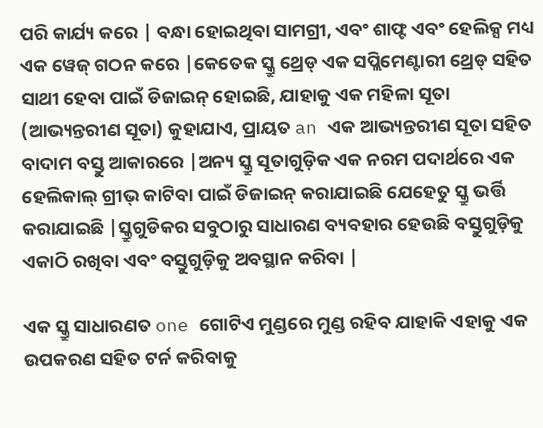ପରି କାର୍ଯ୍ୟ କରେ | ବନ୍ଧା ହୋଇଥିବା ସାମଗ୍ରୀ, ଏବଂ ଶାଫ୍ଟ ଏବଂ ହେଲିକ୍ସ ମଧ୍ୟ ଏକ ୱେଜ୍ ଗଠନ କରେ |କେତେକ ସ୍କ୍ରୁ ଥ୍ରେଡ୍ ଏକ ସପ୍ଲିମେଣ୍ଟାରୀ ଥ୍ରେଡ୍ ସହିତ ସାଥୀ ହେବା ପାଇଁ ଡିଜାଇନ୍ ହୋଇଛି, ଯାହାକୁ ଏକ ମହିଳା ସୂତା (ଆଭ୍ୟନ୍ତରୀଣ ସୂତା) କୁହାଯାଏ, ପ୍ରାୟତ an ଏକ ଆଭ୍ୟନ୍ତରୀଣ ସୂତା ସହିତ ବାଦାମ ବସ୍ତୁ ଆକାରରେ |ଅନ୍ୟ ସ୍କ୍ରୁ ସୂତାଗୁଡ଼ିକ ଏକ ନରମ ପଦାର୍ଥରେ ଏକ ହେଲିକାଲ୍ ଗ୍ରୀଭ୍ କାଟିବା ପାଇଁ ଡିଜାଇନ୍ କରାଯାଇଛି ଯେହେତୁ ସ୍କ୍ରୁ ଭର୍ତ୍ତି କରାଯାଇଛି |ସ୍କ୍ରୁଗୁଡିକର ସବୁଠାରୁ ସାଧାରଣ ବ୍ୟବହାର ହେଉଛି ବସ୍ତୁଗୁଡ଼ିକୁ ଏକାଠି ରଖିବା ଏବଂ ବସ୍ତୁଗୁଡ଼ିକୁ ଅବସ୍ଥାନ କରିବା |

ଏକ ସ୍କ୍ରୁ ସାଧାରଣତ one ଗୋଟିଏ ମୁଣ୍ଡରେ ମୁଣ୍ଡ ରହିବ ଯାହାକି ଏହାକୁ ଏକ ଉପକରଣ ସହିତ ଟର୍ନ କରିବାକୁ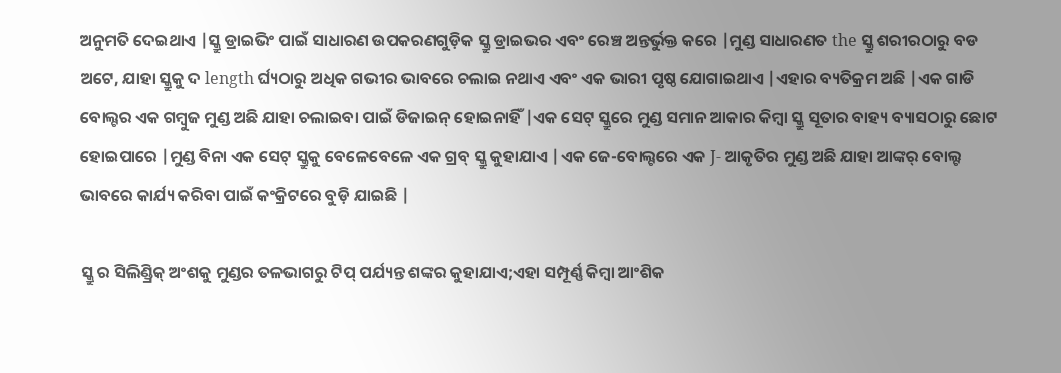ଅନୁମତି ଦେଇଥାଏ |ସ୍କ୍ରୁ ଡ୍ରାଇଭିଂ ପାଇଁ ସାଧାରଣ ଉପକରଣଗୁଡ଼ିକ ସ୍କ୍ରୁ ଡ୍ରାଇଭର ଏବଂ ରେଞ୍ଚ ଅନ୍ତର୍ଭୁକ୍ତ କରେ |ମୁଣ୍ଡ ସାଧାରଣତ the ସ୍କ୍ରୁ ଶରୀରଠାରୁ ବଡ ଅଟେ, ଯାହା ସ୍କ୍ରୁକୁ ଦ length ର୍ଘ୍ୟଠାରୁ ଅଧିକ ଗଭୀର ଭାବରେ ଚଲାଇ ନଥାଏ ଏବଂ ଏକ ଭାରୀ ପୃଷ୍ଠ ଯୋଗାଇଥାଏ |ଏହାର ବ୍ୟତିକ୍ରମ ଅଛି |ଏକ ଗାଡି ବୋଲ୍ଟର ଏକ ଗମ୍ବୁଜ ମୁଣ୍ଡ ଅଛି ଯାହା ଚଲାଇବା ପାଇଁ ଡିଜାଇନ୍ ହୋଇନାହିଁ |ଏକ ସେଟ୍ ସ୍କ୍ରୁରେ ମୁଣ୍ଡ ସମାନ ଆକାର କିମ୍ବା ସ୍କ୍ରୁ ସୂତାର ବାହ୍ୟ ବ୍ୟାସଠାରୁ ଛୋଟ ହୋଇପାରେ |ମୁଣ୍ଡ ବିନା ଏକ ସେଟ୍ ସ୍କ୍ରୁକୁ ବେଳେବେଳେ ଏକ ଗ୍ରବ୍ ସ୍କ୍ରୁ କୁହାଯାଏ |ଏକ ଜେ-ବୋଲ୍ଟରେ ଏକ J- ଆକୃତିର ମୁଣ୍ଡ ଅଛି ଯାହା ଆଙ୍କର୍ ବୋଲ୍ଟ ଭାବରେ କାର୍ଯ୍ୟ କରିବା ପାଇଁ କଂକ୍ରିଟରେ ବୁଡ଼ି ଯାଇଛି |

ସ୍କ୍ରୁ ର ସିଲିଣ୍ଡ୍ରିକ୍ ଅଂଶକୁ ମୁଣ୍ଡର ତଳଭାଗରୁ ଟିପ୍ ପର୍ଯ୍ୟନ୍ତ ଶଙ୍କର କୁହାଯାଏ;ଏହା ସମ୍ପୂର୍ଣ୍ଣ କିମ୍ବା ଆଂଶିକ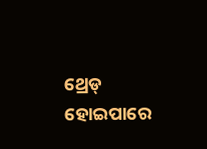ଥ୍ରେଡ୍ ହୋଇପାରେ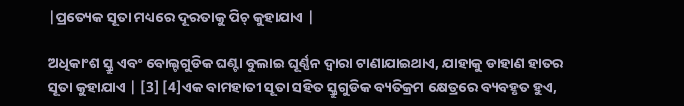|ପ୍ରତ୍ୟେକ ସୂତା ମଧ୍ୟରେ ଦୂରତାକୁ ପିଚ୍ କୁହାଯାଏ |

ଅଧିକାଂଶ ସ୍କ୍ରୁ ଏବଂ ବୋଲ୍ଟଗୁଡିକ ଘଣ୍ଟା ବୁଲାଇ ଘୂର୍ଣ୍ଣନ ଦ୍ୱାରା ଟାଣାଯାଇଥାଏ, ଯାହାକୁ ଡାହାଣ ହାତର ସୂତା କୁହାଯାଏ | [3] [4]ଏକ ବାମହାତୀ ସୂତା ସହିତ ସ୍କ୍ରୁଗୁଡିକ ବ୍ୟତିକ୍ରମ କ୍ଷେତ୍ରରେ ବ୍ୟବହୃତ ହୁଏ,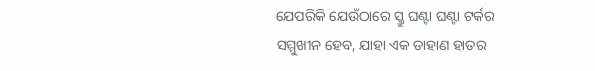ଯେପରିକି ଯେଉଁଠାରେ ସ୍କ୍ରୁ ଘଣ୍ଟା ଘଣ୍ଟା ଟର୍କର ସମ୍ମୁଖୀନ ହେବ, ଯାହା ଏକ ଡାହାଣ ହାତର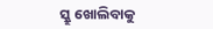ସ୍କ୍ରୁ ଖୋଲିବାକୁ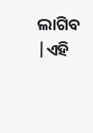ଲାଗିବ |ଏହି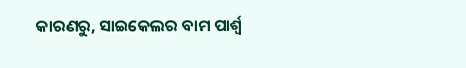କାରଣରୁ, ସାଇକେଲର ବାମ ପାର୍ଶ୍ୱ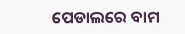ପେଡାଲରେ ବାମ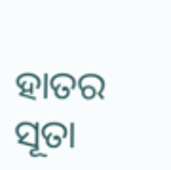ହାତର ସୂତା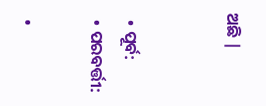ଅଛି |


  • ପୂର୍ବ:
  • ପରବର୍ତ୍ତୀ:

  •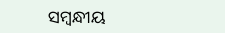ସମ୍ବନ୍ଧୀୟ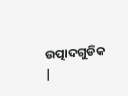ଉତ୍ପାଦଗୁଡିକ |